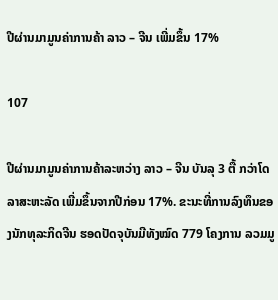ປີຜ່ານມາມູນຄ່າການຄ້າ ລາວ – ຈີນ ເພີ່ມຂຶ້ນ 17%

107

ປີຜ່ານມາມູນຄ່າການຄ້າລະຫວ່າງ ລາວ – ຈີນ ບັນລຸ 3 ຕື້ ກວ່າໂດລາສະຫະລັດ ເພີ່ມຂຶ້ນຈາກປີກ່ອນ 17%. ຂະນະທີ່ການລົງທຶນຂອງນັກທຸລະກິດຈີນ ຮອດປັດຈຸບັນມີທັງໝົດ 779 ໂຄງການ ລວມມູ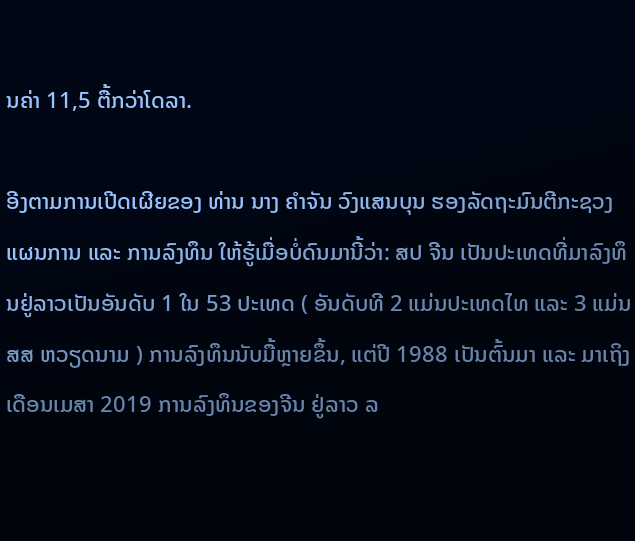ນຄ່າ 11,5 ຕື້ກວ່າໂດລາ.

ອີງຕາມການເປີດເຜີຍຂອງ ທ່ານ ນາງ ຄໍາຈັນ ວົງແສນບຸນ ຮອງລັດຖະມົນຕີກະຊວງແຜນການ ແລະ ການລົງທຶນ ໃຫ້ຮູ້ເມື່ອບໍ່ດົນມານີ້ວ່າ: ສປ ຈີນ ເປັນປະເທດທີ່ມາລົງທຶນຢູ່ລາວເປັນອັນດັບ 1 ໃນ 53 ປະເທດ ( ອັນດັບທີ 2 ແມ່ນປະເທດໄທ ແລະ 3 ແມ່ນ ສສ ຫວຽດນາມ ) ການລົງທຶນນັບມື້ຫຼາຍຂຶ້ນ, ແຕ່ປີ 1988 ເປັນຕົ້ນມາ ແລະ ມາເຖິງເດືອນເມສາ 2019 ການລົງທຶນຂອງຈີນ ຢູ່ລາວ ລ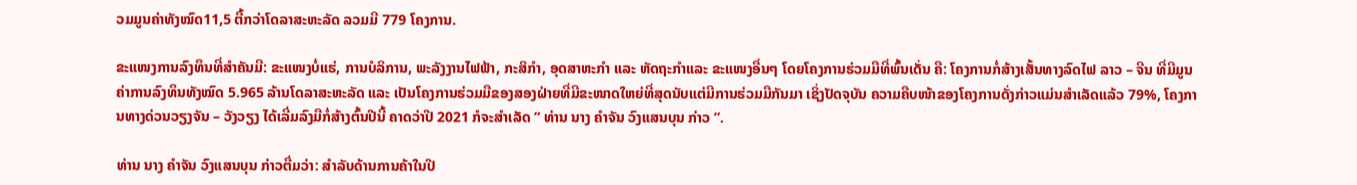ວມມູນຄ່າທັງໝົດ11,5 ຕື້ກວ່າໂດລາສະຫະລັດ ລວມມີ 779 ໂຄງການ.

ຂະແໜງການລົງທຶນທີ່ສໍາຄັນມີ: ຂະແໜງບໍ່ແຮ່, ການບໍລິການ, ພະລັງງານໄຟຟ້າ, ກະສິກໍາ, ອຸດສາຫະກໍາ ແລະ ຫັດຖະກໍາແລະ ຂະແໜງອື່ນໆ ໂດຍໂຄງການຮ່ວມມືທີ່ພົ້ນເດັ່ນ ຄື: ໂຄງການກໍ່ສ້າງເສັ້ນທາງລົດໄຟ ລາວ – ຈີນ ທີ່ມີມູນຄ່າການລົງທຶນທັງໝົດ 5.965 ລ້ານໂດລາສະຫະລັດ ແລະ ເປັນໂຄງການຮ່ວມມືຂອງສອງຝ່າຍທີ່ມີຂະໜາດໃຫຍ່ທີ່ສຸດນັບແຕ່ມີການຮ່ວມມືກັນມາ ເຊິ່ງປັດຈຸບັນ ຄວາມຄືບໜ້າຂອງໂຄງການດັ່ງກ່າວແມ່ນສໍາເລັດແລ້ວ 79%, ໂຄງການທາງດ່ວນວຽງຈັນ – ວັງວຽງ ໄດ້ເລີ່ມລົງມືກໍ່ສ້າງຕົ້ນປີນີ້ ຄາດວ່າປີ 2021 ກໍຈະສໍາເລັດ “ ທ່ານ ນາງ ຄໍາຈັນ ວົງແສນບຸນ ກ່າວ ”.

ທ່ານ ນາງ ຄໍາຈັນ ວົງແສນບຸນ ກ່າວຕື່ມວ່າ: ສຳລັບດ້ານການຄ້າໃນປີ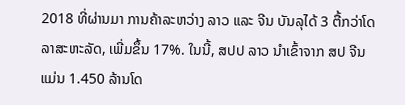2018 ທີ່ຜ່ານມາ ການຄ້າລະຫວ່າງ ລາວ ແລະ ຈີນ ບັນລຸໄດ້ 3 ຕື້ກວ່າໂດລາສະຫະລັດ, ເພີ່ມຂຶ້ນ 17%. ໃນນີ້, ສປປ ລາວ ນໍາເຂົ້າຈາກ ສປ ຈີນ ແມ່ນ 1.450 ລ້ານໂດ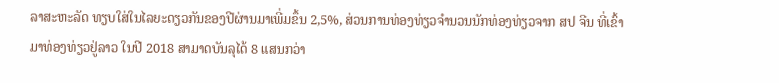ລາສະຫະລັດ ທຽບໃສ່ໃນໄລຍະດຽວກັນຂອງປີຜ່ານມາເພີ່ມຂຶ້ນ 2,5%, ສ່ວນການທ່ອງທ່ຽວຈໍານວນນັກທ່ອງທ່ຽວຈາກ ສປ ຈີນ ທີ່ເຂົ້າມາທ່ອງທ່ຽວຢູ່ລາວ ໃນປີ 2018 ສາມາດບັນລຸໄດ້ 8 ແສນກວ່າ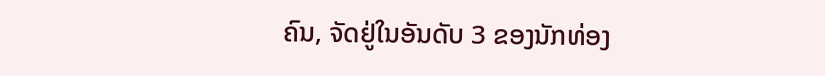ຄົນ, ຈັດຢູ່ໃນອັນດັບ 3 ຂອງນັກທ່ອງ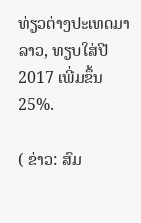ທ່ຽວຕ່າງປະເທດມາລາວ, ທຽບໃສ່ປີ 2017 ເພີ່ມຂຶ້ນ 25%.

( ຂ່າວ: ສົມ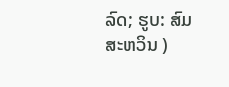ລົດ; ຮູບ: ສົມສະຫວິນ )